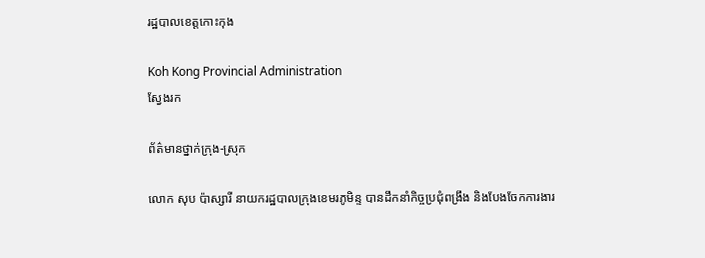រដ្ឋបាលខេត្តកោះកុង

Koh Kong Provincial Administration
ស្វែងរក

ព័ត៌មានថ្នាក់ក្រុង-ស្រុក

លោក សុប ប៉ាស្សារី នាយករដ្ឋបាលក្រុងខេមរភូមិន្ទ បានដឹកនាំកិច្ចប្រជុំពង្រឹង និងបែងចែកការងារ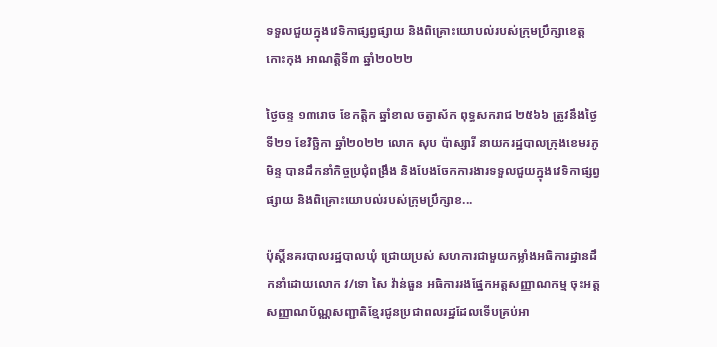ទទួលជួយក្នុងវេទិកាផ្សព្វផ្សាយ និងពិគ្រោះយោបល់របស់ក្រុមប្រឹក្សាខេត្តកោះកុង អាណត្តិទី៣ ឆ្នាំ២០២២

ថ្ងៃចន្ទ ១៣រោច ខែកត្តិក ឆ្នាំខាល ចត្វាស័ក ពុទ្ធសករាជ ២៥៦៦ ត្រូវនឹងថ្ងៃទី២១ ខែវិច្ឆិកា ឆ្នាំ២០២២ លោក សុប ប៉ាស្សារី នាយករដ្ឋបាលក្រុងខេមរភូមិន្ទ បានដឹកនាំកិច្ចប្រជុំពង្រឹង និងបែងចែកការងារទទួលជួយក្នុងវេទិកាផ្សព្វផ្សាយ និងពិគ្រោះយោបល់របស់ក្រុមប្រឹក្សាខ...

ប៉ុស្តិ៍នគរបាលរដ្ឋបាលឃុំ ជ្រោយប្រស់ សហការជាមួយកម្លាំងអធិការដ្ឋានដឹកនាំដោយលោក វ/ទោ សៃ វ៉ាន់ធួន អធិការរងផ្នែកអត្តសញ្ញាណកម្ម ចុះអត្តសញ្ញាណប័ណ្ណសញ្ជាតិខ្មែរជូនប្រជាពលរដ្ឋដែលទើបគ្រប់អា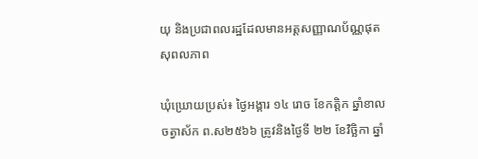យុ និងប្រជាពលរដ្ឋដែលមានអត្តសញ្ញាណប័ណ្ណផុតសុពលភាព

ឃុំឃ្រោយប្រស់៖ ថ្ងៃអង្គារ ១៤ រោច ខែកត្តិក ឆ្នាំខាលចត្វាស័ក ព.ស២៥៦៦ ត្រូវនិងថ្ងៃទី ២២ ខែវិច្ឆិកា ឆ្នាំ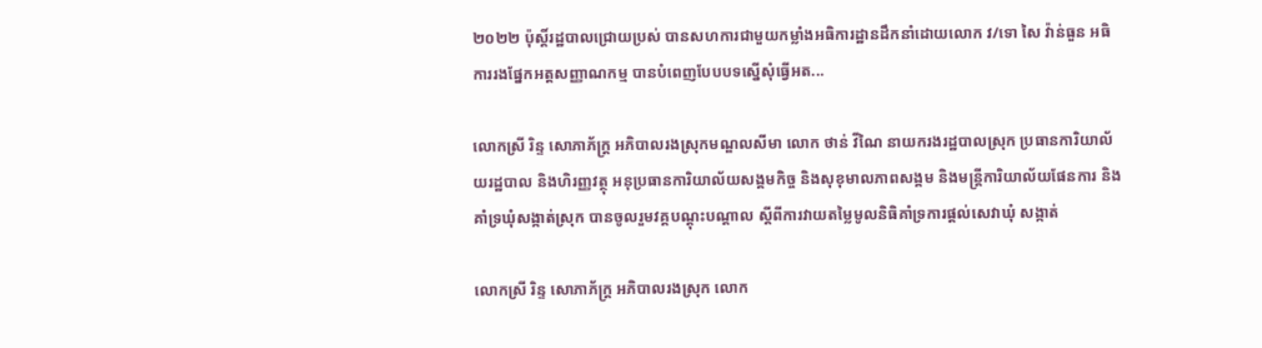២០២២ ប៉ុស្តិ៍រដ្ឋបាលជ្រោយប្រស់ បានសហការជាមួយកម្លាំងអធិការដ្ឋានដឹកនាំដោយលោក វ/ទោ សៃ វ៉ាន់ធួន អធិការរងផ្នែកអត្តសញ្ញាណកម្ម បានបំពេញបែបបទស្នើសុំធ្វើអត...

លោកស្រី រិន្ទ សោភាភ័ក្ត្រ អភិបាលរងស្រុកមណ្ឌលសីមា លោក ថាន់ វីណៃ នាយករងរដ្ឋបាលស្រុក ប្រធានការិយាល័យរដ្ឋបាល និងហិរញ្ញវត្ថុ អនុប្រធានការិយាល័យសង្គមកិច្ច និងសុខុមាលភាពសង្គម និងមន្រ្តីការិយាល័យផែនការ និងគាំទ្រឃុំសង្កាត់ស្រុក បានចូលរួមវគ្គបណ្ដុះបណ្ដាល ស្ដីពីការវាយតម្លៃមូលនិធិគាំទ្រការផ្ដល់សេវាឃុំ សង្កាត់

លោកស្រី រិន្ទ សោភាភ័ក្ត្រ អភិបាលរងស្រុក លោក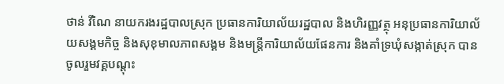ថាន់ វីណៃ នាយករងរដ្ឋបាលស្រុក ប្រធានការិយាល័យរដ្ឋបាល និងហិរញ្ញវត្ថុ អនុប្រធានការិយាល័យសង្គមកិច្ច និងសុខុមាលភាពសង្គម និងមន្រ្តីការិយាល័យផែនការ និងគាំទ្រឃុំសង្កាត់ស្រុក បានចូលរួមវគ្គបណ្ដុះ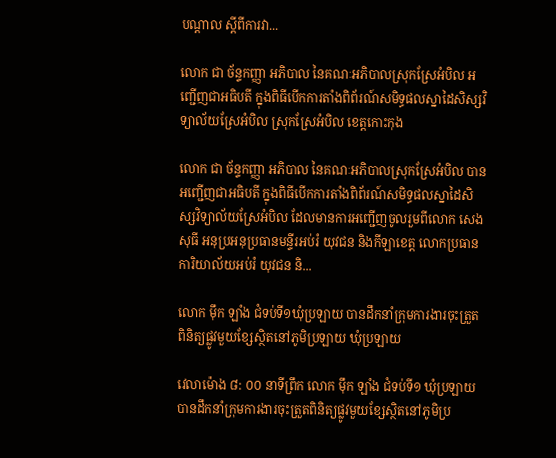បណ្ដាល ស្ដីពីការវា...

លោក ជា ច័ន្ទកញ្ញា អភិបាល នៃគណៈអភិបាលស្រុកស្រែអំបិល អញ្ជើញជាអធិបតី ក្នុងពិធីបើកការតាំងពិព័រណ៍សមិទ្ធផលស្នាដៃសិស្សវិទ្យាល័យស្រែអំបិល ស្រុកស្រែអំបិល ខេត្តកោះកុង

លោក ជា ច័ន្ទកញ្ញា អភិបាល នៃគណៈអភិបាលស្រុកស្រែអំបិល បានអញ្ជើញជាអធិបតី ក្នុងពិធីបើកការតាំងពិព័រណ៍សមិទ្ធផលស្នាដៃសិស្សវិទ្យាល័យស្រែអំបិល ដែលមានការអញ្ជើញចូលរួមពីលោក សេង សុធី អនុប្រអនុប្រធានមន្ទីរអប់រំ យុវជន និងកីឡាខេត្ត លោកប្រធានការិយាល័យអប់រំ យុវជន និ...

លោក ម៉ឹក ឡាំង ជំទប់ទី១ឃុំប្រឡាយ បានដឹកនាំក្រុមការងារចុះត្រួតពិនិត្យផ្លូវមួយខ្សែស្ថិតនៅភូមិប្រឡាយ ឃុំប្រឡាយ

វេលាម៉ោង ៨: ០០ នាទីព្រឹក លោក ម៉ឹក ឡាំង ជំទប់ទី១ ឃុំប្រឡាយ បានដឹកនាំក្រុមការងារចុះត្រួតពិនិត្យផ្លូវមួយខ្សែស្ថិតនៅភូមិប្រ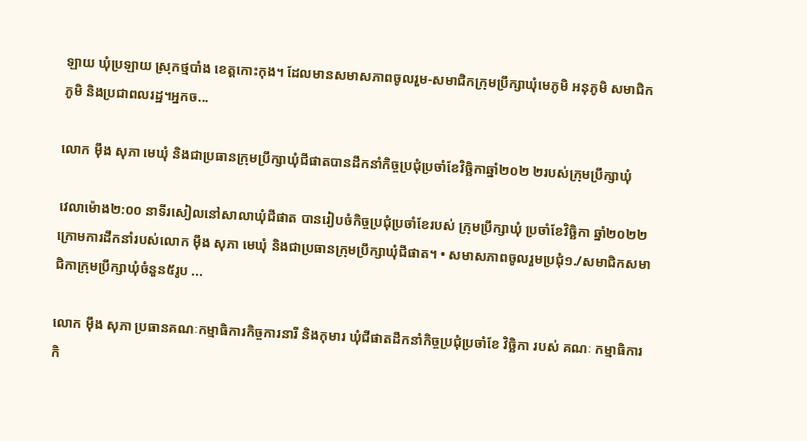ឡាយ ឃុំប្រឡាយ ស្រុកថ្មបាំង ខេត្តកោះកុង។ ដែលមានសមាសភាពចូលរួម-សមាជិកក្រុមប្រឹក្សាឃុំមេភូមិ អនុភូមិ សមាជិកភូមិ និងប្រជាពលរដ្ឋ។អ្នកច...

លោក ម៉ឹង សុភា មេឃុំ និងជាប្រធានក្រុមប្រឹក្សាឃុំជីផាតបានដឹកនាំកិច្ចប្រជុំប្រចាំខែវិច្ឆិកាឆ្នាំ២០២ ២របស់ក្រុមប្រឹក្សាឃុំ

វេលាម៉ោង២:០០ នាទីរសៀលនៅសាលាឃុំជីផាត បានរៀបចំកិច្ចប្រជុំប្រចាំខែរបស់ ក្រុមប្រឹក្សាឃុំ ប្រចាំខែវិច្ឆិកា ឆ្នាំ២០២២ ក្រោមការដឹកនាំរបស់លោក ម៉ឹង សុភា មេឃុំ និងជាប្រធានក្រុមប្រឹក្សាឃុំជីផាត។ • សមាសភាពចូលរួមប្រជុំ១./សមាជិកសមាជិកាក្រុមប្រឹក្សាឃុំចំនួន៥រូប ...

លោក ម៉ឹង សុភា ប្រធានគណៈកម្មាធិការកិច្ចការនារី និងកុមារ ឃុំជីផាតដឹកនាំកិច្ចប្រជុំប្រចាំខែ វិច្ឆិកា របស់ គណៈ កម្មាធិការកិ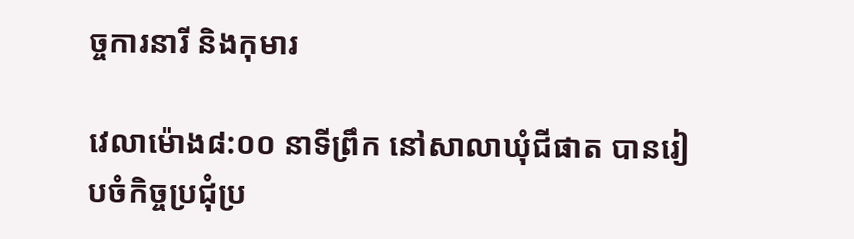ច្ចការនារី និងកុមារ

វេលាម៉ោង៨:០០ នាទីព្រឹក នៅសាលាឃុំជីផាត បានរៀបចំកិច្ចប្រជុំប្រ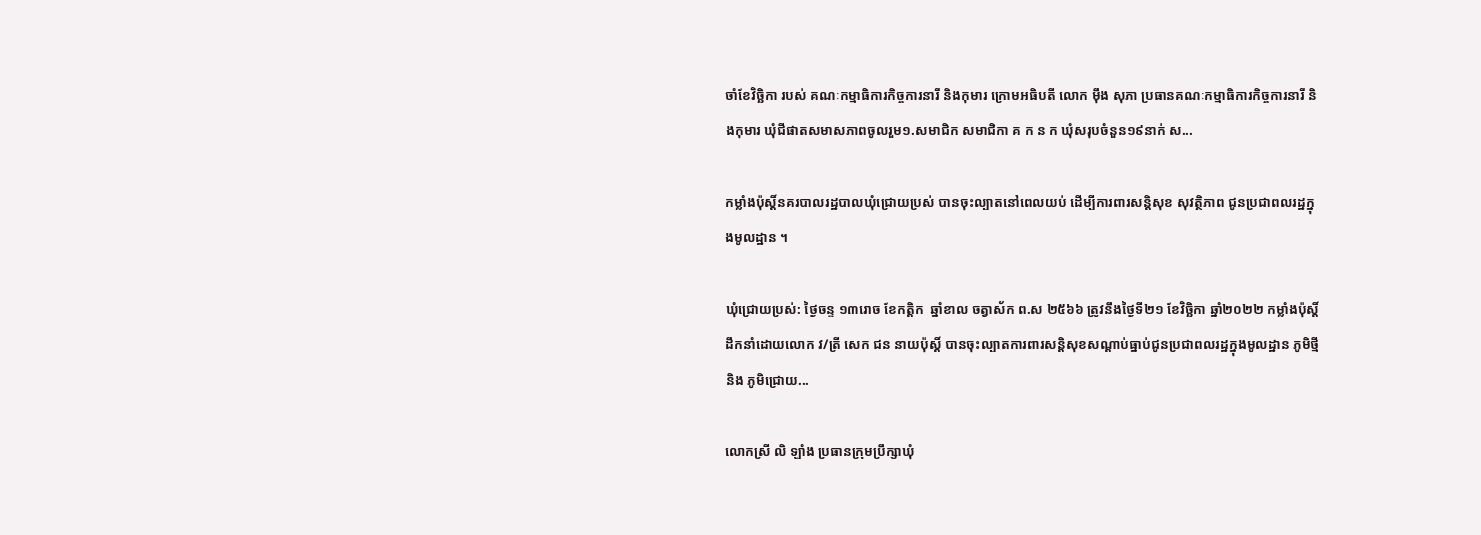ចាំខែវិច្ឆិកា របស់ គណៈកម្មាធិការកិច្ចការនារី និងកុមារ ក្រោមអធិបតី លោក ម៉ឹង សុភា ប្រធានគណៈកម្មាធិការកិច្ចការនារី និងកុមារ ឃុំជីផាតសមាសភាពចូលរួម១.សមាជិក សមាជិកា គ ក ន ក ឃុំសរុបចំនួន១៩នាក់ ស...

កម្លាំងប៉ុស្តិ៍នគរបាលរដ្ឋបាលឃុំជ្រោយប្រស់ បានចុះល្បាតនៅពេលយប់ ដើម្បីការពារសន្តិសុខ សុវត្ថិភាព ជូនប្រជាពលរដ្ឋក្នុងមូលដ្ឋាន ។

ឃុំជ្រោយប្រស់: ថ្ងៃចន្ទ ១៣រោច ខែកត្តិក  ឆ្នាំខាល ចត្វាស័ក ព.ស ២៥៦៦ ត្រូវនឹងថ្ងៃទី២១ ខែវិច្ឆិកា ឆ្នាំ២០២២ កម្លាំងប៉ុស្តិ៍ដឹកនាំដោយលោក វ/ត្រី សេក ជន នាយប៉ុស្តិ៍ បានចុះល្បាតការពារសន្តិសុខសណ្តាប់ធ្នាប់ជូនប្រជាពលរដ្ឋក្នុងមូលដ្ឋាន ភូមិថ្មី និង ភូមិជ្រោយ...

លោកស្រី លិ ឡាំង ប្រធានក្រុមប្រឹក្សាឃុំ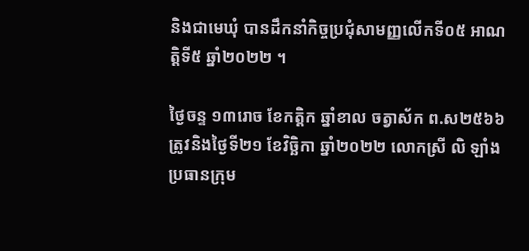និងជាមេឃុំ បានដឹកនាំកិច្ចប្រជុំសាមញ្ញលើកទី០៥ អាណត្តិទី៥ ឆ្នាំ២០២២ ។

ថ្ងៃចន្ទ ១៣រោច ខែកត្តិក ឆ្នាំខាល ចត្វាស័ក ព.ស២៥៦៦ ត្រូវនិងថ្ងៃទី២១ ខែវិច្ឆិកា ឆ្នាំ២០២២ លោកស្រី លិ ឡាំង ប្រធានក្រុម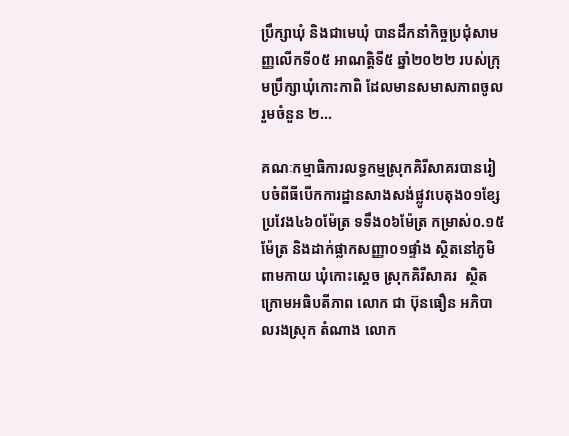ប្រឹក្សាឃុំ និងជាមេឃុំ បានដឹកនាំកិច្ចប្រជុំសាមញ្ញលើកទី០៥ អាណត្តិទី៥ ឆ្នាំ២០២២ របស់ក្រុមប្រឹក្សាឃុំកោះកាពិ ដែលមានសមាសភាពចូលរួមចំនួន ២...

គណៈកម្មាធិការលទ្ធកម្មស្រុកគិរីសាគរបានរៀបចំពីធីបើកការដ្ឋានសាងសង់ផ្លូវបេតុង០១ខ្សែ ប្រវែង៤៦០ម៉ែត្រ ទទឹង០៦ម៉ែត្រ កម្រាស់០.១៥ម៉ែត្រ និងដាក់ផ្លាកសញ្ញា០១ផ្ទាំង ស្ថិតនៅភូមិពាមកាយ ឃុំកោះស្ដេច ស្រុកគិរីសាគរ  ស្ថិតក្រោមអធិបតីភាព លោក ជា ប៊ុនធឿន អភិបាលរងស្រុក តំណាង លោក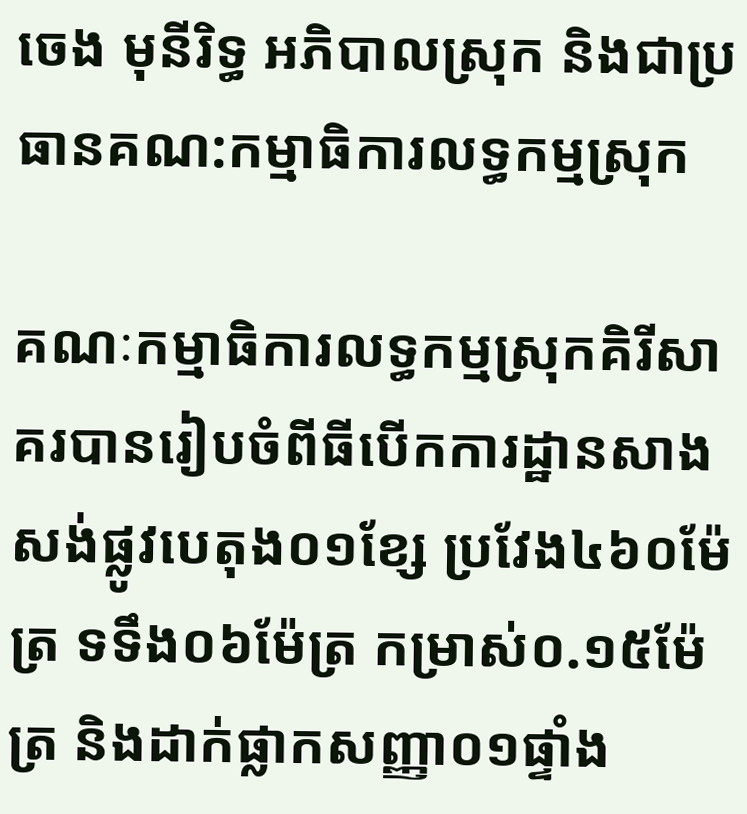ចេង មុនីរិទ្ធ អភិបាលស្រុក និងជាប្រធានគណ:កម្មាធិការលទ្ធកម្មស្រុក

គណៈកម្មាធិការលទ្ធកម្មស្រុកគិរីសាគរបានរៀបចំពីធីបើកការដ្ឋានសាងសង់ផ្លូវបេតុង០១ខ្សែ ប្រវែង៤៦០ម៉ែត្រ ទទឹង០៦ម៉ែត្រ កម្រាស់០.១៥ម៉ែត្រ និងដាក់ផ្លាកសញ្ញា០១ផ្ទាំង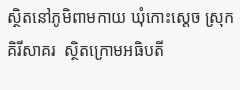ស្ថិតនៅភូមិពាមកាយ ឃុំកោះស្ដេច ស្រុកគិរីសាគរ  ស្ថិតក្រោមអធិបតី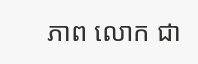ភាព លោក ជា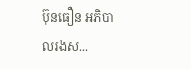ប៊ុនធឿន អភិបាលរងស...